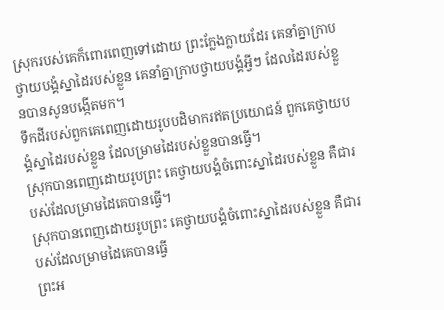ស្រុករបស់គេក៏ពោរពេញទៅដោយ ព្រះក្លែងក្លាយដែរ គេនាំគ្នាក្រាបថ្វាយបង្គំស្នាដៃរបស់ខ្លួន គេនាំគ្នាក្រាបថ្វាយបង្គំអ្វីៗ ដែលដៃរបស់ខ្លួនបានសូនបង្កើតមក។
ទឹកដីរបស់ពួកគេពេញដោយរូបបដិមាករឥតប្រយោជន៍ ពួកគេថ្វាយបង្គំស្នាដៃរបស់ខ្លួន ដែលម្រាមដៃរបស់ខ្លួនបានធ្វើ។
ស្រុកបានពេញដោយរូបព្រះ គេថ្វាយបង្គំចំពោះស្នាដៃរបស់ខ្លួន គឺជារបស់ដែលម្រាមដៃគេបានធ្វើ។
ស្រុកបានពេញដោយរូបព្រះ គេថ្វាយបង្គំចំពោះស្នាដៃរបស់ខ្លួន គឺជារបស់ដែលម្រាមដៃគេបានធ្វើ
ព្រះអ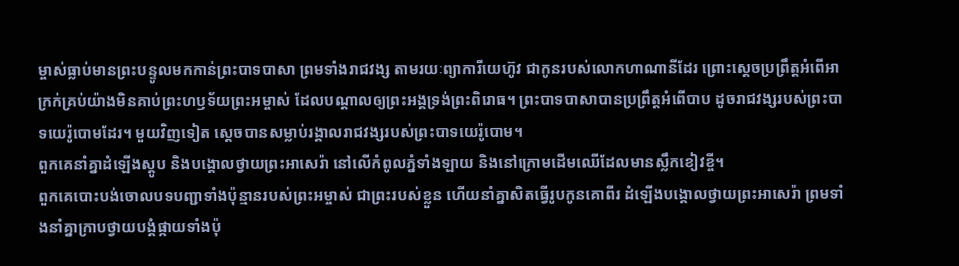ម្ចាស់ធ្លាប់មានព្រះបន្ទូលមកកាន់ព្រះបាទបាសា ព្រមទាំងរាជវង្ស តាមរយៈព្យាការីយេហ៊ូវ ជាកូនរបស់លោកហាណានីដែរ ព្រោះស្ដេចប្រព្រឹត្តអំពើអាក្រក់គ្រប់យ៉ាងមិនគាប់ព្រះហឫទ័យព្រះអម្ចាស់ ដែលបណ្ដាលឲ្យព្រះអង្គទ្រង់ព្រះពិរោធ។ ព្រះបាទបាសាបានប្រព្រឹត្តអំពើបាប ដូចរាជវង្សរបស់ព្រះបាទយេរ៉ូបោមដែរ។ មួយវិញទៀត ស្ដេចបានសម្លាប់រង្គាលរាជវង្សរបស់ព្រះបាទយេរ៉ូបោម។
ពួកគេនាំគ្នាដំឡើងស្តូប និងបង្គោលថ្វាយព្រះអាសេរ៉ា នៅលើកំពូលភ្នំទាំងឡាយ និងនៅក្រោមដើមឈើដែលមានស្លឹកខៀវខ្ចី។
ពួកគេបោះបង់ចោលបទបញ្ជាទាំងប៉ុន្មានរបស់ព្រះអម្ចាស់ ជាព្រះរបស់ខ្លួន ហើយនាំគ្នាសិតធ្វើរូបកូនគោពីរ ដំឡើងបង្គោលថ្វាយព្រះអាសេរ៉ា ព្រមទាំងនាំគ្នាក្រាបថ្វាយបង្គំផ្កាយទាំងប៉ុ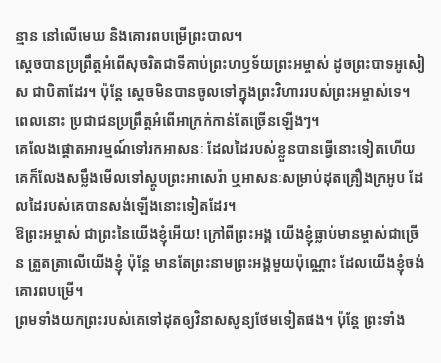ន្មាន នៅលើមេឃ និងគោរពបម្រើព្រះបាល។
ស្ដេចបានប្រព្រឹត្តអំពើសុចរិតជាទីគាប់ព្រះហឫទ័យព្រះអម្ចាស់ ដូចព្រះបាទអូសៀស ជាបិតាដែរ។ ប៉ុន្តែ ស្ដេចមិនបានចូលទៅក្នុងព្រះវិហាររបស់ព្រះអម្ចាស់ទេ។ ពេលនោះ ប្រជាជនប្រព្រឹត្តអំពើអាក្រក់កាន់តែច្រើនឡើងៗ។
គេលែងផ្ដោតអារម្មណ៍ទៅរកអាសនៈ ដែលដៃរបស់ខ្លួនបានធ្វើនោះទៀតហើយ គេក៏លែងសម្លឹងមើលទៅស្តូបព្រះអាសេរ៉ា ឬអាសនៈសម្រាប់ដុតគ្រឿងក្រអូប ដែលដៃរបស់គេបានសង់ឡើងនោះទៀតដែរ។
ឱព្រះអម្ចាស់ ជាព្រះនៃយើងខ្ញុំអើយ! ក្រៅពីព្រះអង្គ យើងខ្ញុំធ្លាប់មានម្ចាស់ជាច្រើន ត្រួតត្រាលើយើងខ្ញុំ ប៉ុន្តែ មានតែព្រះនាមព្រះអង្គមួយប៉ុណ្ណោះ ដែលយើងខ្ញុំចង់គោរពបម្រើ។
ព្រមទាំងយកព្រះរបស់គេទៅដុតឲ្យវិនាសសូន្យថែមទៀតផង។ ប៉ុន្តែ ព្រះទាំង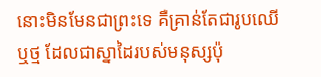នោះមិនមែនជាព្រះទេ គឺគ្រាន់តែជារូបឈើ ឬថ្ម ដែលជាស្នាដៃរបស់មនុស្សប៉ុ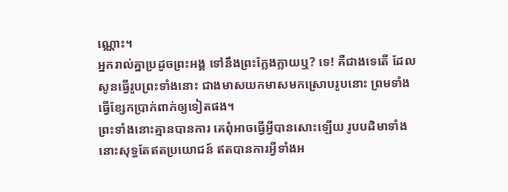ណ្ណោះ។
អ្នករាល់គ្នាប្រដូចព្រះអង្គ ទៅនឹងព្រះក្លែងក្លាយឬ? ទេ! គឺជាងទេតើ ដែលសូនធ្វើរូបព្រះទាំងនោះ ជាងមាសយកមាសមកស្រោបរូបនោះ ព្រមទាំងធ្វើខ្សែកប្រាក់ពាក់ឲ្យទៀតផង។
ព្រះទាំងនោះគ្មានបានការ គេពុំអាចធ្វើអ្វីបានសោះឡើយ រូបបដិមាទាំងនោះសុទ្ធតែឥតប្រយោជន៍ ឥតបានការអ្វីទាំងអ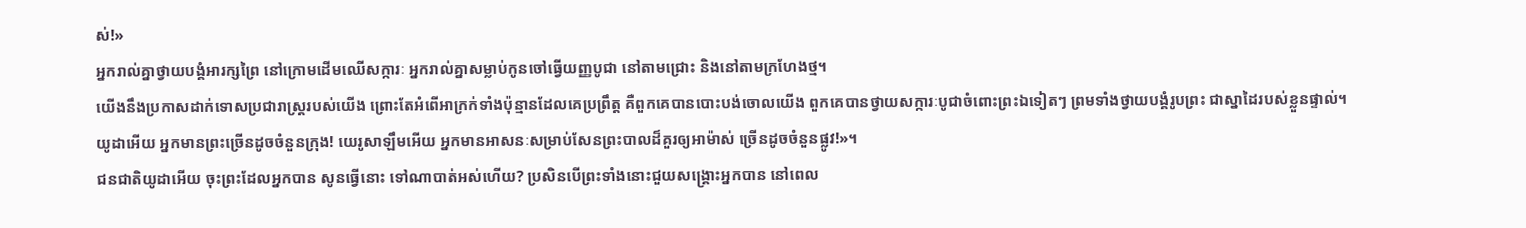ស់!»
អ្នករាល់គ្នាថ្វាយបង្គំអារក្សព្រៃ នៅក្រោមដើមឈើសក្ការៈ អ្នករាល់គ្នាសម្លាប់កូនចៅធ្វើយញ្ញបូជា នៅតាមជ្រោះ និងនៅតាមក្រហែងថ្ម។
យើងនឹងប្រកាសដាក់ទោសប្រជារាស្ត្ររបស់យើង ព្រោះតែអំពើអាក្រក់ទាំងប៉ុន្មានដែលគេប្រព្រឹត្ត គឺពួកគេបានបោះបង់ចោលយើង ពួកគេបានថ្វាយសក្ការៈបូជាចំពោះព្រះឯទៀតៗ ព្រមទាំងថ្វាយបង្គំរូបព្រះ ជាស្នាដៃរបស់ខ្លួនផ្ទាល់។
យូដាអើយ អ្នកមានព្រះច្រើនដូចចំនួនក្រុង! យេរូសាឡឹមអើយ អ្នកមានអាសនៈសម្រាប់សែនព្រះបាលដ៏គួរឲ្យអាម៉ាស់ ច្រើនដូចចំនួនផ្លូវ!»។
ជនជាតិយូដាអើយ ចុះព្រះដែលអ្នកបាន សូនធ្វើនោះ ទៅណាបាត់អស់ហើយ? ប្រសិនបើព្រះទាំងនោះជួយសង្គ្រោះអ្នកបាន នៅពេល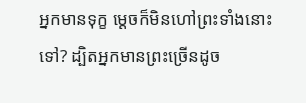អ្នកមានទុក្ខ ម្ដេចក៏មិនហៅព្រះទាំងនោះទៅ? ដ្បិតអ្នកមានព្រះច្រើនដូច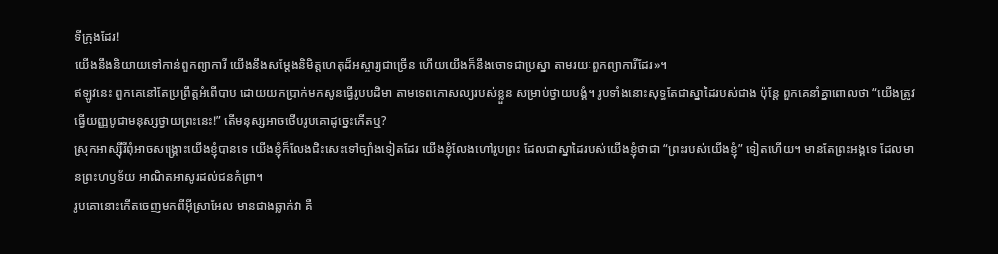ទីក្រុងដែរ!
យើងនឹងនិយាយទៅកាន់ពួកព្យាការី យើងនឹងសម្តែងនិមិត្តហេតុដ៏អស្ចារ្យជាច្រើន ហើយយើងក៏នឹងចោទជាប្រស្នា តាមរយៈពួកព្យាការីដែរ»។
ឥឡូវនេះ ពួកគេនៅតែប្រព្រឹត្តអំពើបាប ដោយយកប្រាក់មកសូនធ្វើរូបបដិមា តាមទេពកោសល្យរបស់ខ្លួន សម្រាប់ថ្វាយបង្គំ។ រូបទាំងនោះសុទ្ធតែជាស្នាដៃរបស់ជាង ប៉ុន្តែ ពួកគេនាំគ្នាពោលថា “យើងត្រូវធ្វើយញ្ញបូជាមនុស្សថ្វាយព្រះនេះ!” តើមនុស្សអាចថើបរូបគោដូច្នេះកើតឬ?
ស្រុកអាស្ស៊ីរីពុំអាចសង្គ្រោះយើងខ្ញុំបានទេ យើងខ្ញុំក៏លែងជិះសេះទៅច្បាំងទៀតដែរ យើងខ្ញុំលែងហៅរូបព្រះ ដែលជាស្នាដៃរបស់យើងខ្ញុំថាជា “ព្រះរបស់យើងខ្ញុំ” ទៀតហើយ។ មានតែព្រះអង្គទេ ដែលមានព្រះហឫទ័យ អាណិតអាសូរដល់ជនកំព្រា។
រូបគោនោះកើតចេញមកពីអ៊ីស្រាអែល មានជាងឆ្លាក់វា គឺ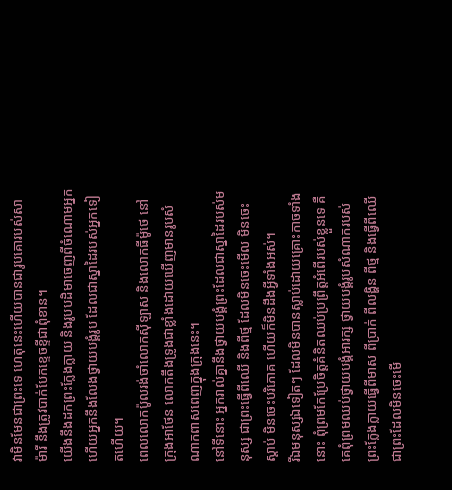វាមិនមែនជាព្រះទេ ហេតុនេះហើយបានជារូបគោរបស់សាម៉ារី នឹងត្រូវបាក់បែកខ្ទេចខ្ទីជាពុំខាន។
យើងនឹងដកព្រះក្លែងក្លាយ និងរូបបដិមាចេញពីចំណោមអ្នក ហើយអ្នកនឹងលែងថ្វាយបង្គំរូប ដែលជាស្នាដៃរបស់អ្នកទៀតហើយ។
ពេលលោកប៉ូលរង់ចាំលោកស៊ីឡាស និងលោកធីម៉ូថេ នៅក្រុងអាថែន លោកតឹងទ្រូងជាខ្លាំងដោយឃើញមានរូបសំណាកពាសពេញក្នុងក្រុងនេះ។
នៅទីនោះ អ្នករាល់គ្នានឹងថ្វាយបង្គំព្រះដែលជាស្នាដៃរបស់មនុស្ស ជាព្រះធ្វើពីឈើ និងពីថ្ម ដែលមិនចេះមើល មិនចេះស្ដាប់ មិនចេះបរិភោគ ហើយក៏មិនដឹងអ្វីទាំងអស់។
រីឯមនុស្សឯទៀតៗ ដែលមិនបានស្លាប់ដោយគ្រោះកាចទាំងនោះ ពុំព្រមកែប្រែចិត្តគំនិតឈប់ប្រព្រឹត្តអំពើរបស់ខ្លួនទេ គឺគេពុំព្រមឈប់ថ្វាយបង្គំអារក្ស ថ្វាយបង្គំរូបសំណាករបស់ព្រះក្លែងក្លាយធ្វើពីមាស ពីប្រាក់ ពីលង្ហិន ពីថ្ម និងធ្វើពីឈើ ជាព្រះដែលមិនចេះមើ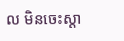ល មិនចេះស្ដា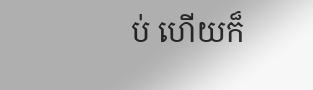ប់ ហើយក៏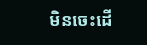មិនចេះដើ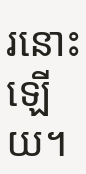រនោះឡើយ។